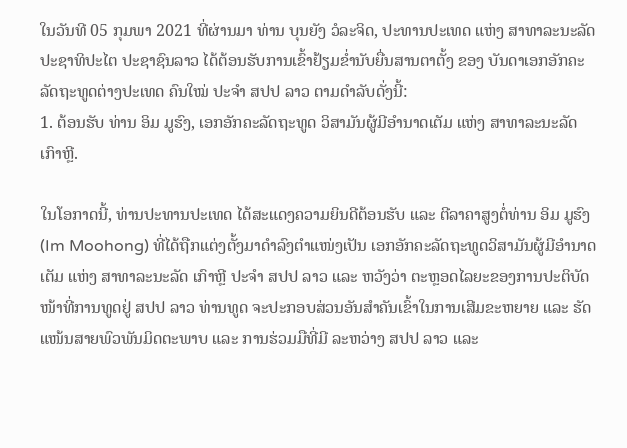ໃນວັນທີ 05 ກຸມພາ 2021 ທີ່ຜ່ານມາ ທ່ານ ບຸນຍັງ ວໍລະຈິດ, ປະທານປະເທດ ແຫ່ງ ສາທາລະນະລັດ ປະຊາທິປະໄຕ ປະຊາຊົນລາວ ໄດ້ຕ້ອນຮັບການເຂົ້າຢ້ຽມຂໍ່ານັບຍື່ນສານຕາຕັ້ງ ຂອງ ບັນດາເອກອັກຄະລັດຖະທູດຕ່າງປະເທດ ຄົນໃໝ່ ປະຈໍາ ສປປ ລາວ ຕາມດຳລັບດັ່ງນີ້:
1. ຕ້ອນຮັບ ທ່ານ ອິມ ມູຮົງ, ເອກອັກຄະລັດຖະທູດ ວິສາມັນຜູ້ມີອຳນາດເຕັມ ແຫ່ງ ສາທາລະນະລັດ ເກົາຫຼີ.

ໃນໂອກາດນີ້, ທ່ານປະທານປະເທດ ໄດ້ສະແດງຄວາມຍິນດີຕ້ອນຮັບ ແລະ ຕີລາຄາສູງຕໍ່ທ່ານ ອິມ ມູຮົງ (Im Moohong) ທີ່ໄດ້ຖືກແຕ່ງຕັ້ງມາດໍາລົງຕໍາແໜ່ງເປັນ ເອກອັກຄະລັດຖະທູດວິສາມັນຜູ້ມີອໍານາດເຕັມ ແຫ່ງ ສາທາລະນະລັດ ເກົາຫຼີ ປະຈໍາ ສປປ ລາວ ແລະ ຫວັງວ່າ ຕະຫຼອດໄລຍະຂອງການປະຕິບັດໜ້າທີ່ການທູດຢູ່ ສປປ ລາວ ທ່ານທູດ ຈະປະກອບສ່ວນອັນສຳຄັນເຂົ້າໃນການເສີມຂະຫຍາຍ ແລະ ຮັດແໜ້ນສາຍພົວພັນມິດຕະພາບ ແລະ ການຮ່ວມມືທີ່ມີ ລະຫວ່າງ ສປປ ລາວ ແລະ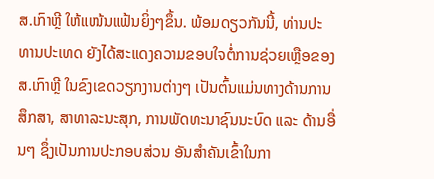ສ.ເກົາຫຼີ ໃຫ້ແໜ້ນແຟ້ນຍິ່ງໆຂຶ້ນ. ພ້ອມດຽວກັນນີ້, ທ່ານປະທານປະເທດ ຍັງໄດ້ສະແດງຄວາມຂອບໃຈຕໍ່ການຊ່ວຍເຫຼືອຂອງ ສ.ເກົາຫຼີ ໃນຂົງເຂດວຽກງານຕ່າງໆ ເປັນຕົ້ນແມ່ນທາງດ້ານການສຶກສາ, ສາທາລະນະສຸກ, ການພັດທະນາຊົນນະບົດ ແລະ ດ້ານອື່ນໆ ຊຶ່ງເປັນການປະກອບສ່ວນ ອັນສຳຄັນເຂົ້າໃນກາ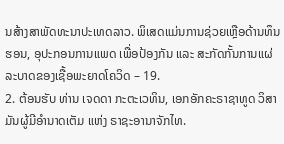ນສ້າງສາພັດທະນາປະເທດລາວ. ພິເສດແມ່ນການຊ່ວຍເຫຼືອດ້ານທຶນຮອນ, ອຸປະກອນການແພດ ເພື່ອປ້ອງກັນ ແລະ ສະກັດກັ້ນການແຜ່ລະບາດຂອງເຊື້ອພະຍາດໂຄວິດ – 19.
2. ຕ້ອນຮັບ ທ່ານ ເຈດດາ ກະຕະເວທິນ, ເອກອັກຄະຣາຊາທູດ ວິສາມັນຜູ້ມີອຳນາດເຕັມ ແຫ່ງ ຣາຊະອານາຈັກໄທ.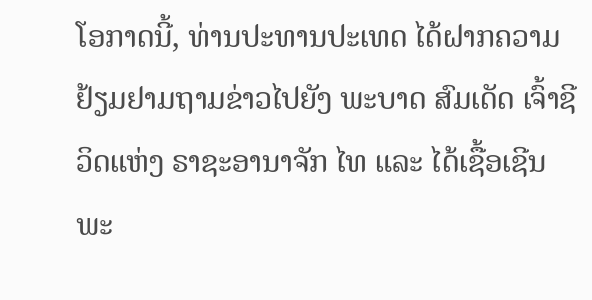ໂອກາດນີ້, ທ່ານປະທານປະເທດ ໄດ້ຝາກຄວາມຢ້ຽມຢາມຖາມຂ່າວໄປຍັງ ພະບາດ ສົມເດັດ ເຈົ້າຊີວິດແຫ່ງ ຣາຊະອານາຈັກ ໄທ ແລະ ໄດ້ເຊື້ອເຊີນ ພະ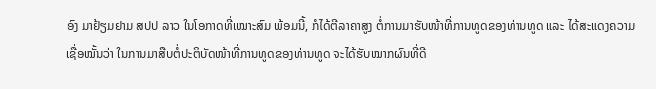ອົງ ມາຢ້ຽມຢາມ ສປປ ລາວ ໃນໂອກາດທີ່ເໝາະສົມ ພ້ອມນີ້, ກໍໄດ້ຕີລາຄາສູງ ຕໍ່ການມາຮັບໜ້າທີ່ການທູດຂອງທ່ານທູດ ແລະ ໄດ້ສະແດງຄວາມເຊື່ອໝັ້ນວ່າ ໃນການມາສືບຕໍ່ປະຕິບັດໜ້າທີ່ການທູດຂອງທ່ານທູດ ຈະໄດ້ຮັບໝາກຜົນທີ່ດີ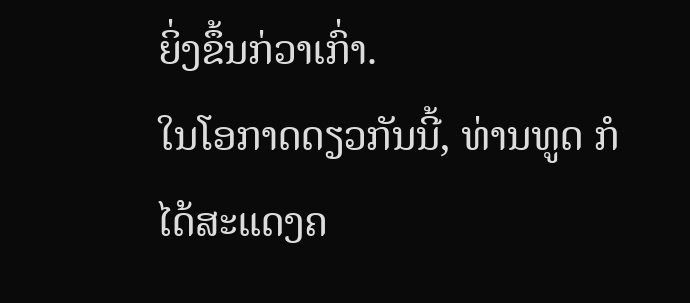ຍິ່ງຂຶ້ນກ່ວາເກົ່າ.
ໃນໂອກາດດຽວກັນນີ້, ທ່ານທູດ ກໍໄດ້ສະແດງຄ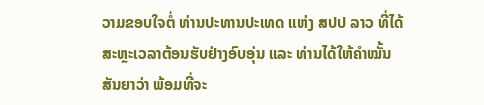ວາມຂອບໃຈຕໍ່ ທ່ານປະທານປະເທດ ແຫ່ງ ສປປ ລາວ ທີ່ໄດ້ສະຫຼະເວລາຕ້ອນຮັບຢ່າງອົບອຸ່ນ ແລະ ທ່ານໄດ້ໃຫ້ຄຳໝັ້ນສັນຍາວ່າ ພ້ອມທີ່ຈະ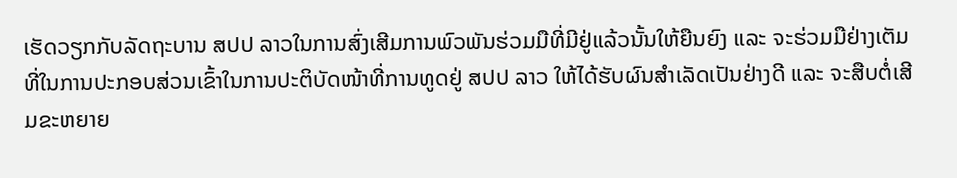ເຮັດວຽກກັບລັດຖະບານ ສປປ ລາວໃນການສົ່ງເສີມການພົວພັນຮ່ວມມືທີ່ມີຢູ່ແລ້ວນັ້ນໃຫ້ຍືນຍົງ ແລະ ຈະຮ່ວມມືຢ່າງເຕັມທີ່ໃນການປະກອບສ່ວນເຂົ້າໃນການປະຕິບັດໜ້າທີ່ການທູດຢູ່ ສປປ ລາວ ໃຫ້ໄດ້ຮັບຜົນສຳເລັດເປັນຢ່າງດີ ແລະ ຈະສືບຕໍ່ເສີມຂະຫຍາຍ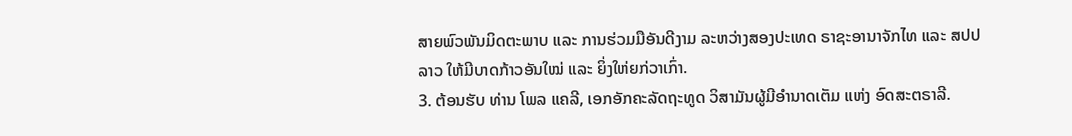ສາຍພົວພັນມິດຕະພາບ ແລະ ການຮ່ວມມືອັນດີງາມ ລະຫວ່າງສອງປະເທດ ຣາຊະອານາຈັກໄທ ແລະ ສປປ ລາວ ໃຫ້ມີບາດກ້າວອັນໃໝ່ ແລະ ຍິ່ງໃຫ່ຍກ່ວາເກົ່າ.
3. ຕ້ອນຮັບ ທ່ານ ໂພລ ແຄລີ, ເອກອັກຄະລັດຖະທູດ ວິສາມັນຜູ້ມີອຳນາດເຕັມ ແຫ່ງ ອົດສະຕຣາລີ.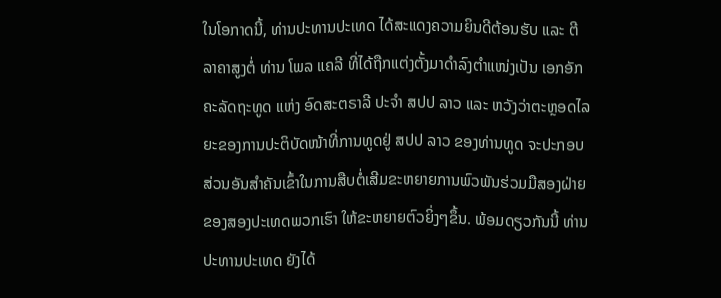ໃນໂອກາດນີ້, ທ່ານປະທານປະເທດ ໄດ້ສະແດງຄວາມຍິນດີຕ້ອນຮັບ ແລະ ຕີລາຄາສູງຕໍ່ ທ່ານ ໂພລ ແຄລີ ທີ່ໄດ້ຖືກແຕ່ງຕັ້ງມາດຳລົງຕຳແໜ່ງເປັນ ເອກອັກຄະລັດຖະທູດ ແຫ່ງ ອົດສະຕຣາລີ ປະຈຳ ສປປ ລາວ ແລະ ຫວັງວ່າຕະຫຼອດໄລຍະຂອງການປະຕິບັດໜ້າທີ່ການທູດຢູ່ ສປປ ລາວ ຂອງທ່ານທູດ ຈະປະກອບສ່ວນອັນສຳຄັນເຂົ້າໃນການສືບຕໍ່ເສີມຂະຫຍາຍການພົວພັນຮ່ວມມືສອງຝ່າຍຂອງສອງປະເທດພວກເຮົາ ໃຫ້ຂະຫຍາຍຕົວຍິ່ງໆຂຶ້ນ. ພ້ອມດຽວກັນນີ້ ທ່ານປະທານປະເທດ ຍັງໄດ້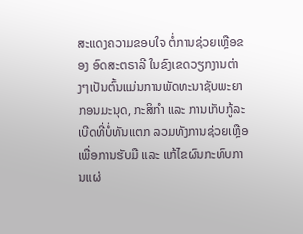ສະແດງຄວາມຂອບໃຈ ຕໍ່ການຊ່ວຍເຫຼືອຂອງ ອົດສະຕຣາລີ ໃນຂົງເຂດວຽກງານຕ່າງໆເປັນຕົ້ນແມ່ນການພັດທະນາຊັບພະຍາກອນມະນຸດ, ກະສິກຳ ແລະ ການເກັບກູ້ລະເບີດທີ່ບໍ່ທັນແຕກ ລວມທັງການຊ່ວຍເຫຼືອເພື່ອການຮັບມື ແລະ ແກ້ໄຂຜົນກະທົບການແຜ່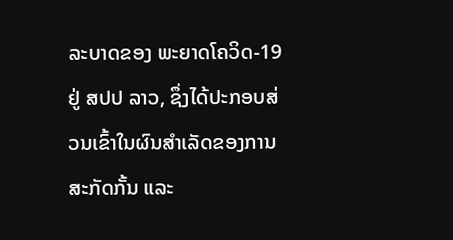ລະບາດຂອງ ພະຍາດໂຄວິດ-19 ຢູ່ ສປປ ລາວ, ຊຶ່ງໄດ້ປະກອບສ່ວນເຂົ້າໃນຜົນສຳເລັດຂອງການສະກັດກັ້ນ ແລະ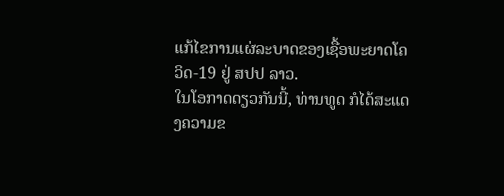ແກ້ໄຂການແຜ່ລະບາດຂອງເຊື້ອພະຍາດໂຄວິດ-19 ຢູ່ ສປປ ລາວ.
ໃນໂອກາດດຽວກັນນີ້, ທ່ານທູດ ກໍໄດ້ສະແດງຄວາມຂ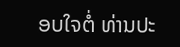ອບໃຈຕໍ່ ທ່ານປະ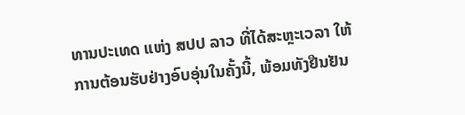ທານປະເທດ ແຫ່ງ ສປປ ລາວ ທີ່ໄດ້ສະຫຼະເວລາ ໃຫ້ການຕ້ອນຮັບຢ່າງອົບອຸ່ນໃນຄັ້ງນີ້, ພ້ອມທັງຢືນຢັນ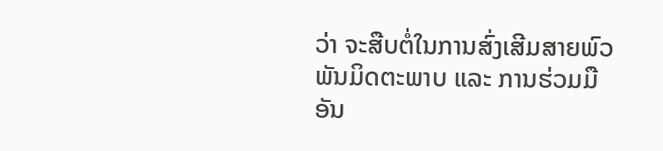ວ່າ ຈະສືບຕໍ່ໃນການສົ່ງເສີມສາຍພົວພັນມິດຕະພາບ ແລະ ການຮ່ວມມືອັນ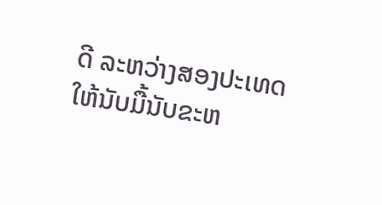ດີ ລະຫວ່າງສອງປະເທດ ໃຫ້ນັບມື້ນັບຂະຫ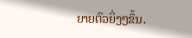ຍາຍຕົວຍິ່ງໆຂຶ້ນ.